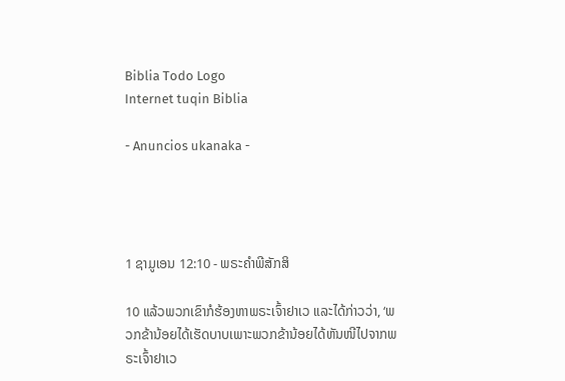Biblia Todo Logo
Internet tuqin Biblia

- Anuncios ukanaka -




1 ຊາມູເອນ 12:10 - ພຣະຄຳພີສັກສິ

10 ແລ້ວພວກເຂົາກໍຮ້ອງຫາພຣະເຈົ້າຢາເວ ແລະໄດ້ກ່າວວ່າ, ‘ພວກຂ້ານ້ອຍໄດ້ເຮັດບາບເພາະພວກຂ້ານ້ອຍໄດ້ຫັນໜີໄປຈາກພຣະເຈົ້າຢາເວ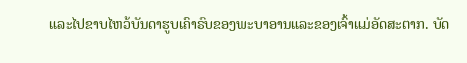ແລະໄປຂາບໄຫວ້ບັນດາຮູບເຄົາຣົບຂອງພະບາອານແລະຂອງເຈົ້າແມ່ອັດສະຕາກ. ບັດ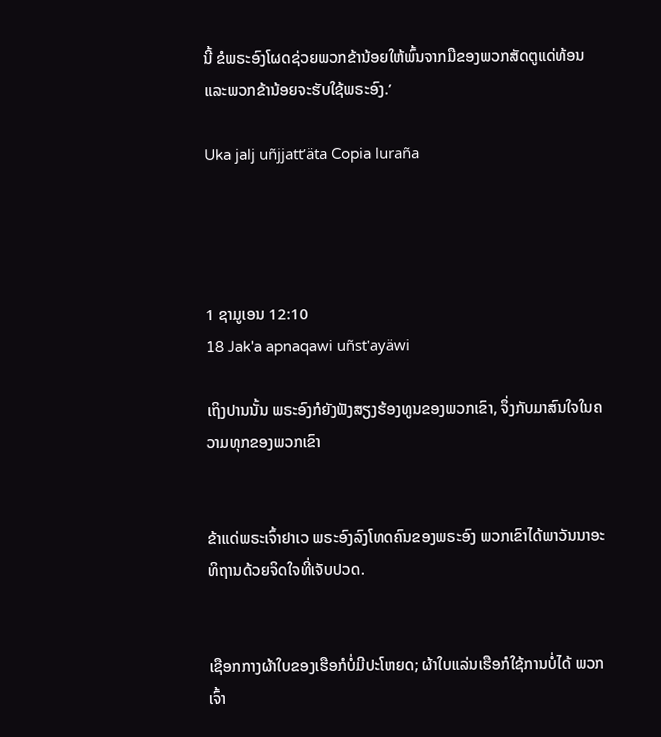ນີ້ ຂໍພຣະອົງໂຜດຊ່ວຍພວກຂ້ານ້ອຍໃຫ້ພົ້ນຈາກມືຂອງພວກສັດຕູແດ່ທ້ອນ ແລະພວກຂ້ານ້ອຍຈະຮັບໃຊ້ພຣະອົງ.’

Uka jalj uñjjattʼäta Copia luraña




1 ຊາມູເອນ 12:10
18 Jak'a apnaqawi uñst'ayäwi

ເຖິງປານນັ້ນ ພຣະອົງກໍຍັງຟັງສຽງຮ້ອງທູນຂອງພວກເຂົາ, ຈຶ່ງກັບມາສົນໃຈໃນຄວາມທຸກຂອງພວກເຂົາ


ຂ້າແດ່ພຣະເຈົ້າຢາເວ ພຣະອົງລົງໂທດຄົນຂອງພຣະອົງ ພວກເຂົາໄດ້ພາວັນນາອະທິຖານດ້ວຍຈິດໃຈທີ່ເຈັບປວດ.


ເຊືອກກາງຜ້າໃບຂອງເຮືອກໍບໍ່ມີປະໂຫຍດ; ຜ້າໃບແລ່ນເຮືອກໍໃຊ້ການບໍ່ໄດ້ ພວກເຈົ້າ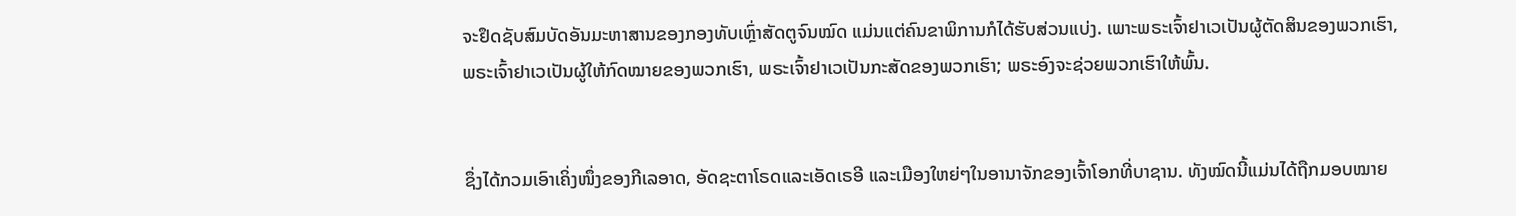ຈະຢຶດຊັບສົມບັດອັນມະຫາສານຂອງກອງທັບເຫຼົ່າສັດຕູຈົນໝົດ ແມ່ນແຕ່ຄົນຂາພິການກໍໄດ້ຮັບສ່ວນແບ່ງ. ເພາະພຣະເຈົ້າຢາເວເປັນຜູ້ຕັດສິນຂອງພວກເຮົາ, ພຣະເຈົ້າຢາເວເປັນຜູ້ໃຫ້ກົດໝາຍຂອງພວກເຮົາ, ພຣະເຈົ້າຢາເວເປັນກະສັດຂອງພວກເຮົາ; ພຣະອົງຈະຊ່ວຍພວກເຮົາໃຫ້ພົ້ນ.


ຊຶ່ງໄດ້ກວມເອົາເຄິ່ງໜຶ່ງຂອງກີເລອາດ, ອັດຊະຕາໂຣດແລະເອັດເຣອີ ແລະເມືອງໃຫຍ່ໆໃນອານາຈັກຂອງເຈົ້າໂອກທີ່ບາຊານ. ທັງໝົດນີ້ແມ່ນໄດ້ຖືກມອບໝາຍ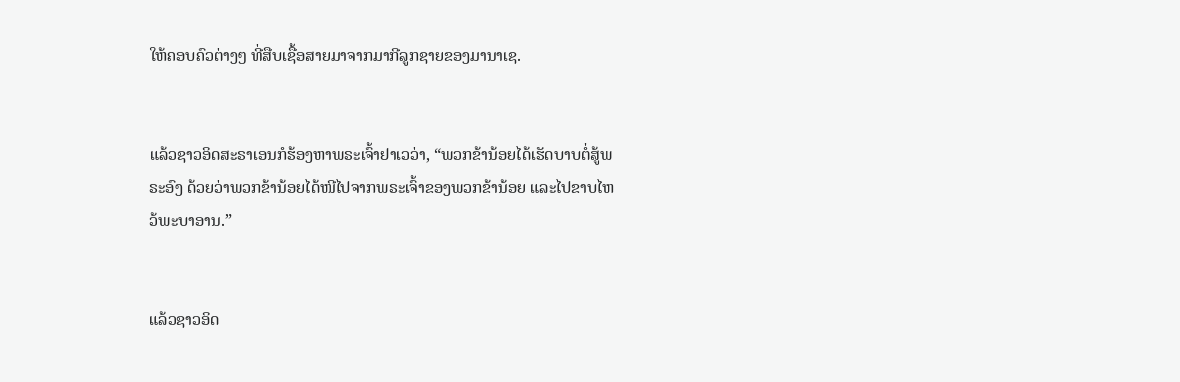ໃຫ້ຄອບຄົວຕ່າງໆ ທີ່ສືບເຊື້ອສາຍມາຈາກມາກີລູກຊາຍຂອງມານາເຊ.


ແລ້ວຊາວອິດສະຣາເອນກໍຮ້ອງຫາພຣະເຈົ້າຢາເວວ່າ, “ພວກຂ້ານ້ອຍໄດ້ເຮັດບາບຕໍ່ສູ້ພຣະອົງ ດ້ວຍວ່າພວກຂ້ານ້ອຍໄດ້ໜີໄປຈາກພຣະເຈົ້າຂອງພວກຂ້ານ້ອຍ ແລະໄປຂາບໄຫວ້ພະບາອານ.”


ແລ້ວຊາວອິດ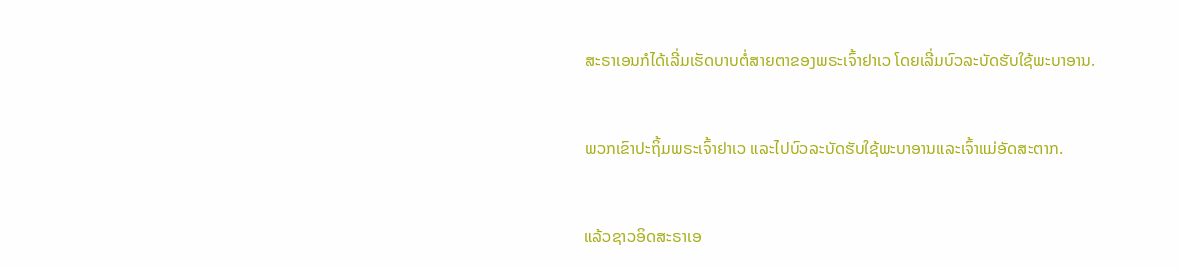ສະຣາເອນກໍໄດ້ເລີ່ມເຮັດບາບຕໍ່ສາຍຕາຂອງພຣະເຈົ້າຢາເວ ໂດຍເລີ່ມບົວລະບັດຮັບໃຊ້ພະບາອານ.


ພວກເຂົາປະຖິ້ມພຣະເຈົ້າຢາເວ ແລະໄປບົວລະບັດຮັບໃຊ້ພະບາອານແລະເຈົ້າແມ່ອັດສະຕາກ.


ແລ້ວຊາວອິດສະຣາເອ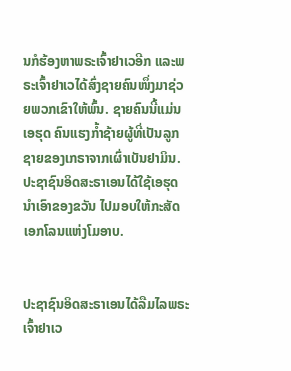ນກໍຮ້ອງຫາພຣະເຈົ້າຢາເວອີກ ແລະພຣະເຈົ້າຢາເວໄດ້ສົ່ງຊາຍຄົນໜຶ່ງມາຊ່ວຍພວກເຂົາໃຫ້ພົ້ນ. ຊາຍຄົນນີ້ແມ່ນເອຮຸດ ຄົນແຮງກໍ້າຊ້າຍຜູ້ທີ່ເປັນລູກຊາຍຂອງເກຣາຈາກເຜົ່າເບັນຢາມິນ. ປະຊາຊົນອິດສະຣາເອນໄດ້ໃຊ້ເອຮຸດນຳເອົາຂອງຂວັນ ໄປມອບໃຫ້ກະສັດເອກໂລນແຫ່ງໂມອາບ.


ປະຊາຊົນອິດສະຣາເອນໄດ້ລືມໄລພຣະເຈົ້າຢາເວ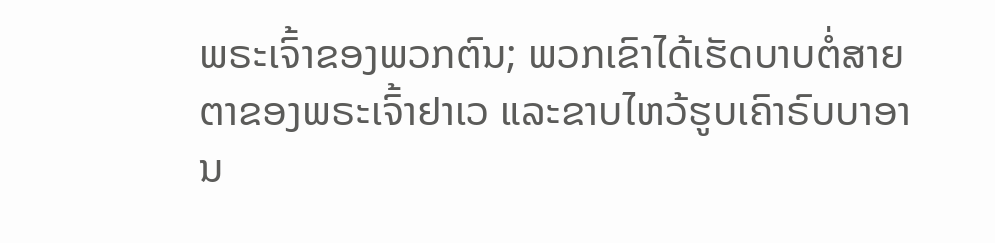ພຣະເຈົ້າຂອງພວກຕົນ; ພວກເຂົາໄດ້ເຮັດບາບຕໍ່ສາຍຕາຂອງພຣະເຈົ້າຢາເວ ແລະຂາບໄຫວ້ຮູບເຄົາຣົບບາອານ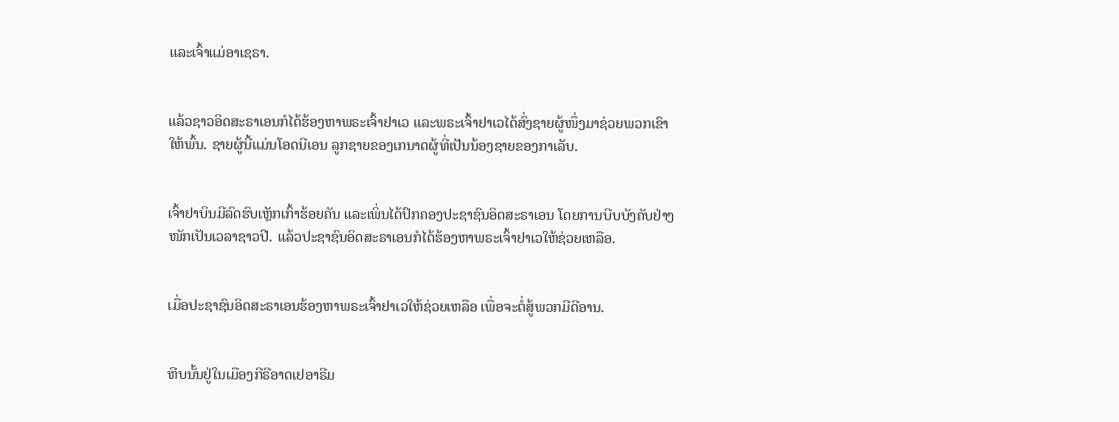ແລະເຈົ້າແມ່ອາເຊຣາ.


ແລ້ວຊາວອິດສະຣາເອນກໍໄດ້ຮ້ອງຫາພຣະເຈົ້າຢາເວ ແລະພຣະເຈົ້າຢາເວໄດ້ສົ່ງຊາຍຜູ້ໜຶ່ງມາຊ່ວຍພວກເຂົາໃຫ້ພົ້ນ. ຊາຍຜູ້ນີ້ແມ່ນໂອດນີເອນ ລູກຊາຍຂອງເກນາດຜູ້ທີ່ເປັນນ້ອງຊາຍຂອງກາເລັບ.


ເຈົ້າຢາບິນມີລົດຮົບເຫຼັກເກົ້າຮ້ອຍຄັນ ແລະເພິ່ນໄດ້ປົກຄອງປະຊາຊົນອິດສະຣາເອນ ໂດຍການບີບບັງຄັບຢ່າງໜັກເປັນເວລາຊາວປີ. ແລ້ວປະຊາຊົນອິດສະຣາເອນກໍໄດ້ຮ້ອງຫາພຣະເຈົ້າຢາເວໃຫ້ຊ່ວຍເຫລືອ.


ເມື່ອປະຊາຊົນອິດສະຣາເອນຮ້ອງຫາພຣະເຈົ້າຢາເວໃຫ້ຊ່ວຍເຫລືອ ເພື່ອຈະຕໍ່ສູ້ພວກມີດີອານ.


ຫີບນັ້ນຢູ່ໃນເມືອງກີຣີອາດເຢອາຣີມ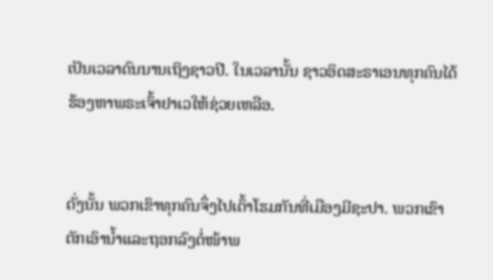ເປັນເວລາດົນນານເຖິງຊາວປີ. ໃນເວລານັ້ນ ຊາວອິດສະຣາເອນທຸກຄົນໄດ້ຮ້ອງຫາພຣະເຈົ້າຢາເວໃຫ້ຊ່ວຍເຫລືອ.


ດັ່ງນັ້ນ ພວກເຂົາທຸກຄົນຈຶ່ງໄປເຕົ້າໂຮມກັນທີ່ເມືອງມີຊະປາ. ພວກເຂົາຕັກເອົານໍ້າແລະຖອກລົງຕໍ່ໜ້າພ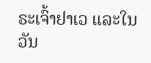ຣະເຈົ້າຢາເວ ແລະໃນວັນ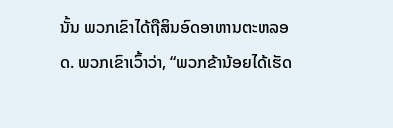ນັ້ນ ພວກເຂົາໄດ້ຖືສິນອົດອາຫານຕະຫລອດ. ພວກເຂົາເວົ້າວ່າ, “ພວກຂ້ານ້ອຍໄດ້ເຮັດ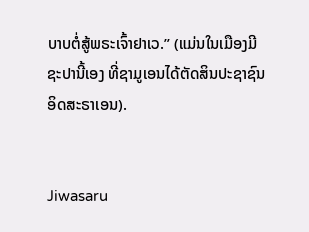ບາບຕໍ່ສູ້ພຣະເຈົ້າຢາເວ.” (ແມ່ນໃນເມືອງມີຊະປານີ້ເອງ ທີ່ຊາມູເອນໄດ້ຕັດສິນປະຊາຊົນອິດສະຣາເອນ).


Jiwasaru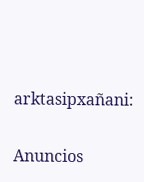arktasipxañani:

Anuncios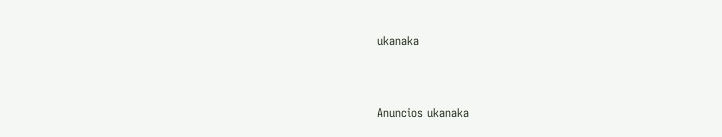ukanaka


Anuncios ukanaka